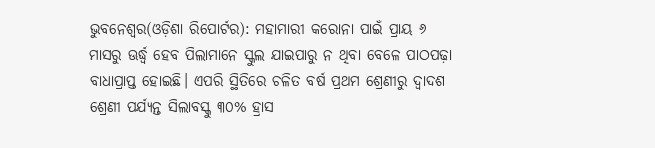ଭୁବନେଶ୍ୱର(ଓଡ଼ିଶା ରିପୋର୍ଟର): ମହାମାରୀ କରୋନା ପାଇଁ ପ୍ରାୟ ୬ ମାସରୁ ଊର୍ଦ୍ଧ୍ୱ ହେବ ପିଲାମାନେ ସ୍କୁଲ ଯାଇପାରୁ ନ ଥିବା ବେଳେ ପାଠପଢ଼ା ବାଧାପ୍ରାପ୍ତ ହୋଇଛି। ଏପରି ସ୍ଥିତିରେ ଚଳିତ ବର୍ଷ ପ୍ରଥମ ଶ୍ରେଣୀରୁ ଦ୍ୱାଦଶ ଶ୍ରେଣୀ ପର୍ଯ୍ୟନ୍ତ ସିଲାବସ୍କୁ ୩୦% ହ୍ରାସ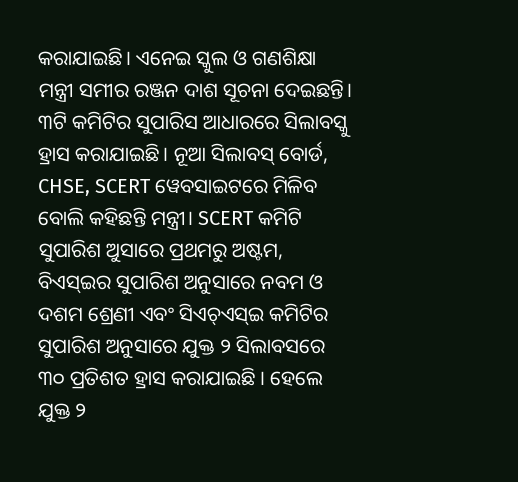କରାଯାଇଛି। ଏନେଇ ସ୍କୁଲ ଓ ଗଣଶିକ୍ଷା ମନ୍ତ୍ରୀ ସମୀର ରଞ୍ଜନ ଦାଶ ସୂଚନା ଦେଇଛନ୍ତି।
୩ଟି କମିଟିର ସୁପାରିସ ଆଧାରରେ ସିଲାବସ୍କୁ ହ୍ରାସ କରାଯାଇଛି। ନୂଆ ସିଲାବସ୍ ବୋର୍ଡ, CHSE, SCERT ୱେବସାଇଟରେ ମିଳିବ ବୋଲି କହିଛନ୍ତି ମନ୍ତ୍ରୀ। SCERT କମିଟି ସୁପାରିଶ ଅୁସାରେ ପ୍ରଥମରୁ ଅଷ୍ଟମ, ବିଏସ୍ଇର ସୁପାରିଶ ଅନୁସାରେ ନବମ ଓ ଦଶମ ଶ୍ରେଣୀ ଏବଂ ସିଏଚ୍ଏସ୍ଇ କମିଟିର ସୁପାରିଶ ଅନୁସାରେ ଯୁକ୍ତ ୨ ସିଲାବସରେ ୩୦ ପ୍ରତିଶତ ହ୍ରାସ କରାଯାଇଛି । ହେଲେ ଯୁକ୍ତ ୨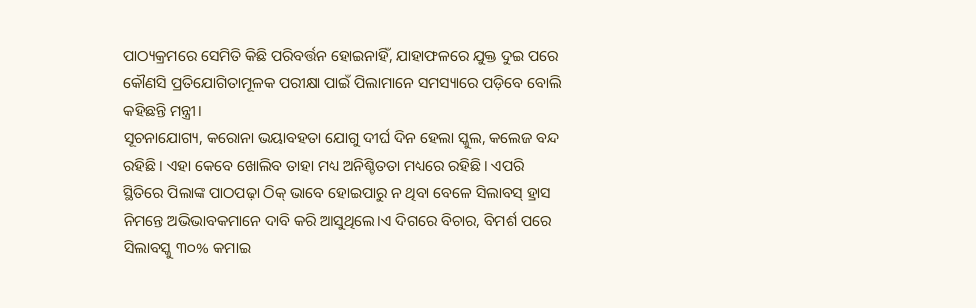ପାଠ୍ୟକ୍ରମରେ ସେମିତି କିଛି ପରିବର୍ତ୍ତନ ହୋଇନାହିଁ, ଯାହାଫଳରେ ଯୁକ୍ତ ଦୁଇ ପରେ କୌଣସି ପ୍ରତିଯୋଗିତାମୂଳକ ପରୀକ୍ଷା ପାଇଁ ପିଲାମାନେ ସମସ୍ୟାରେ ପଡ଼ିବେ ବୋଲି କହିଛନ୍ତି ମନ୍ତ୍ରୀ।
ସୂଚନାଯୋଗ୍ୟ, କରୋନା ଭୟାବହତା ଯୋଗୁ ଦୀର୍ଘ ଦିନ ହେଲା ସ୍କୁଲ, କଲେଜ ବନ୍ଦ ରହିଛି। ଏହା କେବେ ଖୋଲିବ ତାହା ମଧ୍ୟ ଅନିଶ୍ଚିତତା ମଧ୍ୟରେ ରହିଛି। ଏପରି ସ୍ଥିତିରେ ପିଲାଙ୍କ ପାଠପଢ଼ା ଠିକ୍ ଭାବେ ହୋଇପାରୁ ନ ଥିବା ବେଳେ ସିଲାବସ୍ ହ୍ରାସ ନିମନ୍ତେ ଅଭିଭାବକମାନେ ଦାବି କରି ଆସୁଥିଲେ।ଏ ଦିଗରେ ବିଚାର, ବିମର୍ଶ ପରେ ସିଲାବସ୍କୁ ୩୦% କମାଇ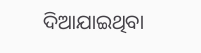ଦିଆଯାଇଥିବା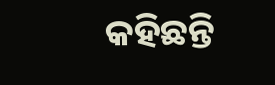କହିଛନ୍ତି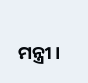ମନ୍ତ୍ରୀ।